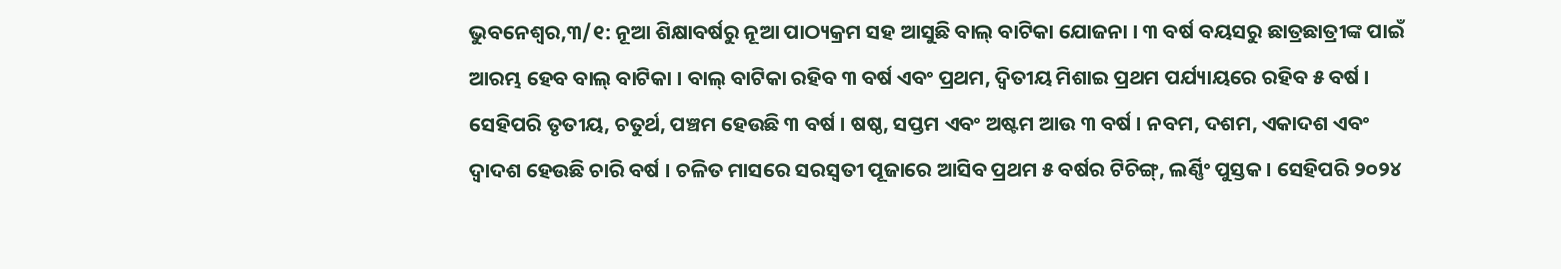ଭୁବନେଶ୍ୱର,୩/୧: ନୂଆ ଶିକ୍ଷାବର୍ଷରୁ ନୂଆ ପାଠ୍ୟକ୍ରମ ସହ ଆସୁଛି ବାଲ୍ ବାଟିକା ଯୋଜନା । ୩ ବର୍ଷ ବୟସରୁ ଛାତ୍ରଛାତ୍ରୀଙ୍କ ପାଇଁ ଆରମ୍ଭ ହେବ ବାଲ୍ ବାଟିକା । ବାଲ୍ ବାଟିକା ରହିବ ୩ ବର୍ଷ ଏବଂ ପ୍ରଥମ, ଦ୍ୱିତୀୟ ମିଶାଇ ପ୍ରଥମ ପର୍ଯ୍ୟାୟରେ ରହିବ ୫ ବର୍ଷ । ସେହିପରି ତୃତୀୟ, ଚତୁର୍ଥ, ପଞ୍ଚମ ହେଉଛି ୩ ବର୍ଷ । ଷଷ୍ଠ, ସପ୍ତମ ଏବଂ ଅଷ୍ଟମ ଆଉ ୩ ବର୍ଷ । ନବମ, ଦଶମ, ଏକାଦଶ ଏବଂ ଦ୍ୱାଦଶ ହେଉଛି ଚାରି ବର୍ଷ । ଚଳିତ ମାସରେ ସରସ୍ୱତୀ ପୂଜାରେ ଆସିବ ପ୍ରଥମ ୫ ବର୍ଷର ଟିଚିଙ୍ଗ୍, ଲର୍ଣ୍ଣିଂ ପୁସ୍ତକ । ସେହିପରି ୨୦୨୪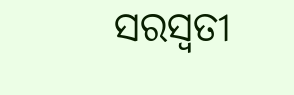ସରସ୍ୱତୀ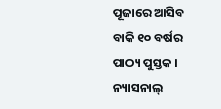ପୂଜାରେ ଆସିବ ବାକି ୧୦ ବର୍ଷର ପାଠ୍ୟ ପୁସ୍ତକ । ନ୍ୟାସନାଲ୍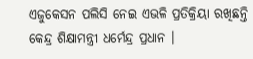ଏଜୁକେସନ ପଲିସି ନେଇ ଏଭଳି ପ୍ରତିକ୍ରିୟା ରଖିଛନ୍ତି କେନ୍ଦ୍ର ଶିକ୍ଷାମନ୍ତ୍ରୀ ଧର୍ମେନ୍ଦ୍ର ପ୍ରଧାନ ।